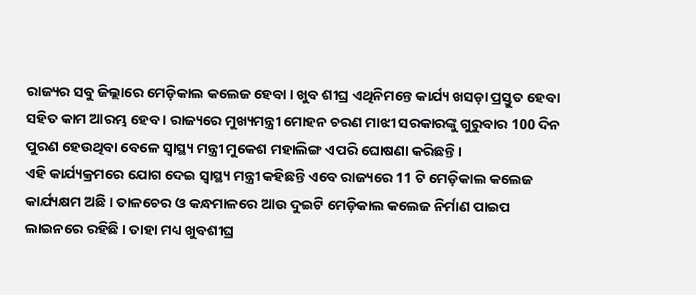ରାଜ୍ୟର ସବୁ ଜିଲ୍ଲାରେ ମେଡ଼ିକାଲ କଲେଜ ହେବା । ଖୁବ ଶୀଘ୍ର ଏଥିନିମନ୍ତେ କାର୍ଯ୍ୟ ଖସଡ଼ା ପ୍ରସ୍ତୁତ ହେବା ସହିତ କାମ ଆରମ୍ଭ ହେବ । ରାଜ୍ୟରେ ମୁଖ୍ୟମନ୍ତ୍ରୀ ମୋହନ ଚରଣ ମାଝୀ ସରକାରଙ୍କୁ ଗୁରୁବାର 100 ଦିନ ପୁରଣ ହେଉଥିବା ବେଳେ ସ୍ବାସ୍ଥ୍ୟ ମନ୍ତ୍ରୀ ମୁକେଶ ମହାଲିଙ୍ଗ ଏପରି ଘୋଷଣା କରିଛନ୍ତି ।
ଏହି କାର୍ଯ୍ୟକ୍ରମରେ ଯୋଗ ଦେଇ ସ୍ବାସ୍ଥ୍ୟ ମନ୍ତ୍ରୀ କହିଛନ୍ତି ଏବେ ରାଜ୍ୟରେ 11 ଟି ମେଡ଼ିକାଲ କଲେଜ କାର୍ଯ୍ୟକ୍ଷମ ଅଛି । ତାଳଚେର ଓ କନ୍ଧମାଳରେ ଆଉ ଦୁଇଟି ମେଡ଼ିକାଲ କଲେଜ ନିର୍ମାଣ ପାଇପ ଲାଇନରେ ରହିଛି । ତାହା ମଧ୍ୟ ଖୁବଶୀଘ୍ର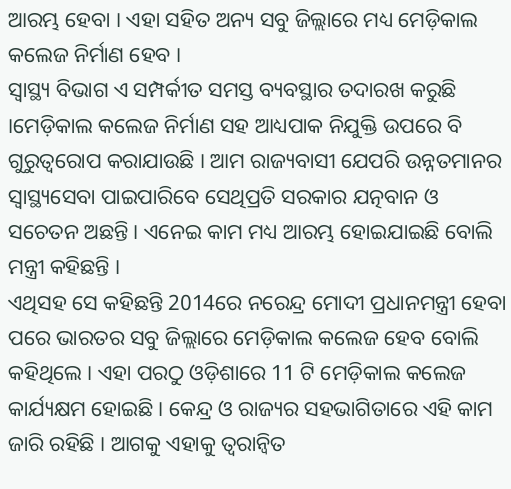ଆରମ୍ଭ ହେବା । ଏହା ସହିତ ଅନ୍ୟ ସବୁ ଜିଲ୍ଲାରେ ମଧ୍ୟ ମେଡ଼ିକାଲ କଲେଜ ନିର୍ମାଣ ହେବ ।
ସ୍ବାସ୍ଥ୍ୟ ବିଭାଗ ଏ ସମ୍ପର୍କୀତ ସମସ୍ତ ବ୍ୟବସ୍ଥାର ତଦାରଖ କରୁଛି ।ମେଡ଼ିକାଲ କଲେଜ ନିର୍ମାଣ ସହ ଆଧ୍ୟପାକ ନିଯୁକ୍ତି ଉପରେ ବି ଗୁରୁତ୍ବରୋପ କରାଯାଉଛି । ଆମ ରାଜ୍ୟବାସୀ ଯେପରି ଉନ୍ନତମାନର ସ୍ବାସ୍ଥ୍ୟସେବା ପାଇପାରିବେ ସେଥିପ୍ରତି ସରକାର ଯତ୍ନବାନ ଓ ସଚେତନ ଅଛନ୍ତି । ଏନେଇ କାମ ମଧ୍ୟ ଆରମ୍ଭ ହୋଇଯାଇଛି ବୋଲି ମନ୍ତ୍ରୀ କହିଛନ୍ତି ।
ଏଥିସହ ସେ କହିଛନ୍ତି 2014ରେ ନରେନ୍ଦ୍ର ମୋଦୀ ପ୍ରଧାନମନ୍ତ୍ରୀ ହେବା ପରେ ଭାରତର ସବୁ ଜିଲ୍ଲାରେ ମେଡ଼ିକାଲ କଲେଜ ହେବ ବୋଲି କହିଥିଲେ । ଏହା ପରଠୁ ଓଡ଼ିଶାରେ 11 ଟି ମେଡ଼ିକାଲ କଲେଜ କାର୍ଯ୍ୟକ୍ଷମ ହୋଇଛି । କେନ୍ଦ୍ର ଓ ରାଜ୍ୟର ସହଭାଗିତାରେ ଏହି କାମ ଜାରି ରହିଛି । ଆଗକୁ ଏହାକୁ ତ୍ବରାନ୍ବିତ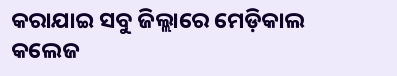କରାଯାଇ ସବୁ ଜିଲ୍ଲାରେ ମେଡ଼ିକାଲ କଲେଜ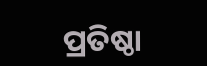ପ୍ରତିଷ୍ଠା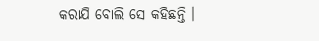କରାଯି ବୋଲି ସେ କହିଛନ୍ତି ।